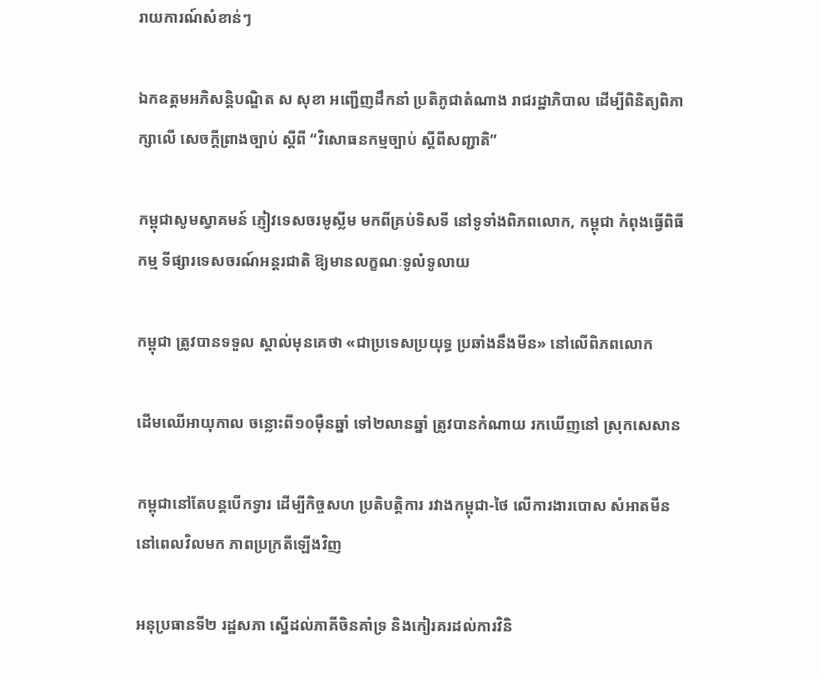រាយការណ៍សំខាន់ៗ

ឯកឧត្តមអភិសន្តិបណ្ឌិត ស សុខា អញ្ជើញដឹកនាំ ប្រតិភូជាតំណាង រាជរដ្ឋាភិបាល ដើម្បីពិនិត្យពិភាក្សាលើ សេចក្តីព្រាងច្បាប់ ស្តីពី “វិសោធនកម្មច្បាប់ ស្តីពីសញ្ជាតិ”

កម្ពុជាសូមស្វាគមន៍ ភ្ញៀវទេសចរមូស្លីម មកពីគ្រប់ទិសទី នៅទូទាំងពិភពលោក, កម្ពុជា កំពុងធ្វើពិធីកម្ម ទីផ្សារទេសចរណ៍អន្តរជាតិ ឱ្យមានលក្ខណៈទូលំទូលាយ

កម្ពុជា ត្រូវបានទទួល ស្គាល់មុនគេថា «ជាប្រទេសប្រយុទ្ធ ប្រឆាំងនឹងមីន» នៅលើពិភពលោក

ដើមឈើអាយុកាល ចន្លោះពី១០ម៉ឺនឆ្នាំ ទៅ២លានឆ្នាំ ត្រូវបានកំណាយ រកឃើញនៅ ស្រុកសេសាន

កម្ពុជានៅតែបន្ដបើកទ្វារ ដើម្បីកិច្ចសហ ប្រតិបត្ដិការ រវាងកម្ពុជា-ថៃ លើការងារបោស សំអាតមីន នៅពេលវិលមក ភាពប្រក្រតីឡើងវិញ

អនុប្រធានទី២ រដ្ឋសភា ស្នើដល់ភាគីចិនគាំទ្រ និងកៀរគរដល់ការវិនិ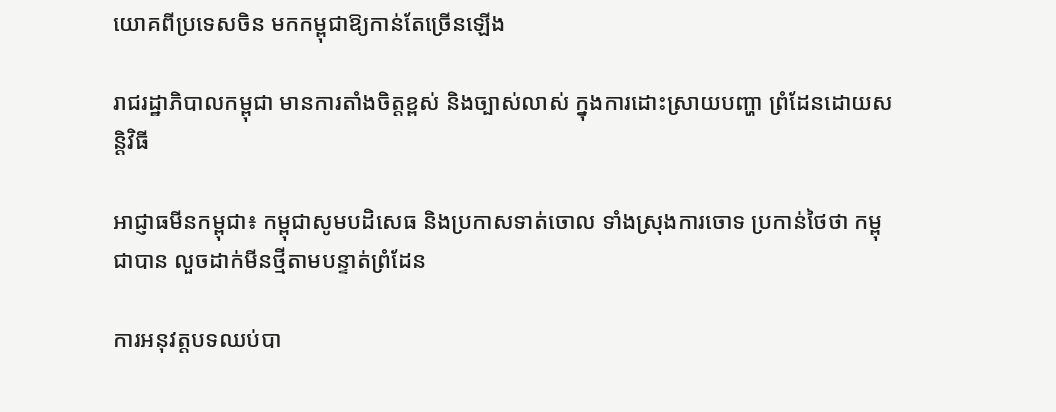យោគពីប្រទេសចិន មកកម្ពុជាឱ្យកាន់តែច្រើនឡើង

រាជរដ្ឋាភិបាលកម្ពុជា មានការតាំងចិត្តខ្ពស់ និងច្បាស់លាស់ ក្នុងការដោះស្រាយបញ្ហា ព្រំដែនដោយសន្តិវិធី

អាជ្ញាធមីនកម្ពុជា៖ កម្ពុជាសូមបដិសេធ និងប្រកាសទាត់ចោល ទាំងស្រុងការចោទ ប្រកាន់ថៃថា កម្ពុជាបាន លួចដាក់មីនថ្មីតាមបន្ទាត់ព្រំដែន

ការអនុវត្តបទឈប់បា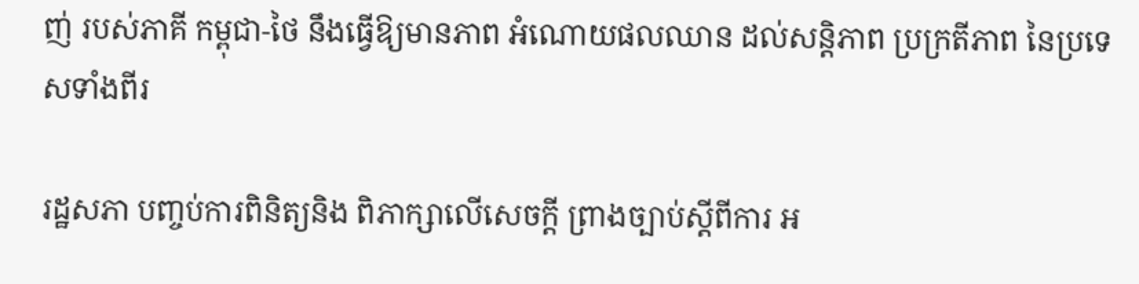ញ់ របស់ភាគី កម្ពុជា-ថៃ នឹងធ្វើឱ្យមានភាព អំណោយផលឈាន ដល់សន្តិភាព ប្រក្រតីភាព នៃប្រទេសទាំងពីរ

រដ្ឋសភា បញ្ចប់ការពិនិត្យនិង ពិភាក្សាលើសេចក្តី ព្រាងច្បាប់ស្តីពីការ អ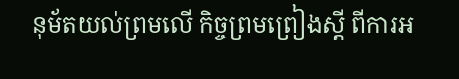នុម័តយល់ព្រមលើ កិច្ចព្រមព្រៀងស្តី ពីការអ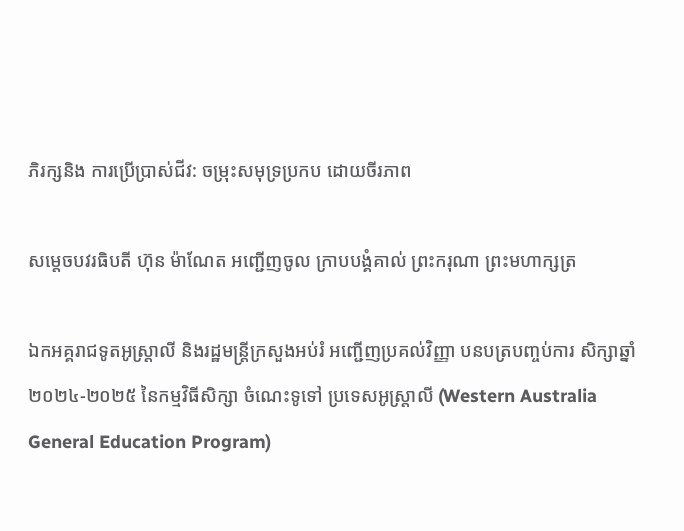ភិរក្សនិង ការប្រើប្រាស់ជីវ: ចម្រុះសមុទ្រប្រកប ដោយចីរភាព

សម្តេចបវរធិបតី ហ៊ុន ម៉ាណែត អញ្ជើញចូល ក្រាបបង្គំគាល់ ព្រះករុណា ព្រះមហាក្សត្រ

ឯកអគ្គរាជទូតអូស្រ្តាលី និងរដ្ឋមន្ត្រីក្រសួងអប់រំ អញ្ជើញប្រគល់វិញ្ញា បនបត្របញ្ចប់ការ សិក្សាឆ្នាំ ២០២៤-២០២៥ នៃកម្មវិធីសិក្សា ចំណេះទូទៅ ប្រទេសអូស្ត្រាលី (Western Australia General Education Program)